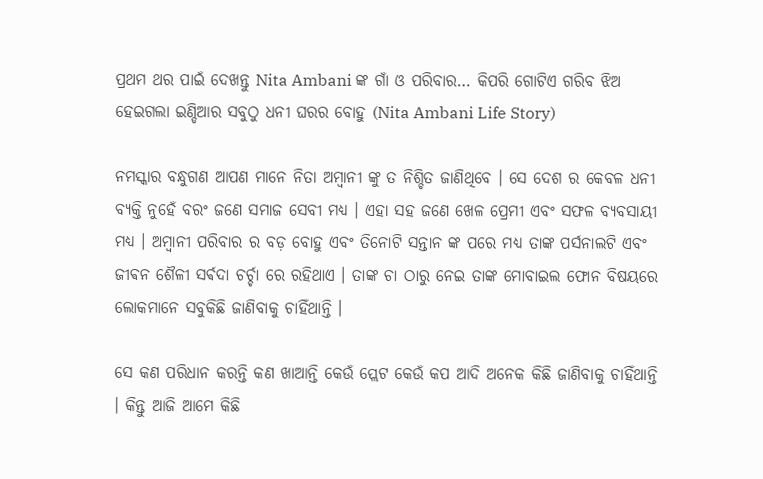ପ୍ରଥମ ଥର ପାଇଁ ଦେଖନ୍ତୁ Nita Ambani ଙ୍କ ଗାଁ ଓ ପରିବାର… କିପରି ଗୋଟିଏ ଗରିବ ଝିଅ ହେଇଗଲା ଇଣ୍ଡିଆର ସବୁଠୁ ଧନୀ ଘରର ବୋହୁ (Nita Ambani Life Story)

ନମସ୍କାର ବନ୍ଧୁଗଣ ଆପଣ ମାନେ ନିତା ଅମ୍ବାନୀ ଙ୍କୁ ତ ନିଶ୍ଚିତ ଜାଣିଥିବେ । ସେ ଦେଶ ର କେବଳ ଧନୀ ବ୍ୟକ୍ତି ନୁହେଁ ବରଂ ଜଣେ ସମାଜ ସେବୀ ମଧ୍ୟ । ଏହା ସହ ଜଣେ ଖେଳ ପ୍ରେମୀ ଏବଂ ସଫଳ ବ୍ୟବସାୟୀ ମଧ୍ୟ । ଅମ୍ବାନୀ ପରିବାର ର ବଡ଼ ବୋହୁ ଏବଂ ତିନୋଟି ସନ୍ତାନ ଙ୍କ ପରେ ମଧ୍ୟ ତାଙ୍କ ପର୍ସନାଲଟି ଏବଂ ଜୀଵନ ଶୈଳୀ ସର୍ଵଦା ଚର୍ଚ୍ଚା ରେ ରହିଥାଏ । ତାଙ୍କ ଚା ଠାରୁ ନେଇ ତାଙ୍କ ମୋବାଇଲ ଫୋନ ବିଷୟରେ ଲୋକମାନେ ସବୁକିଛି ଜାଣିବାକୁ ଚାହିଁଥାନ୍ତି ।

ସେ କଣ ପରିଧାନ କରନ୍ତି କଣ ଖାଆନ୍ତି କେଉଁ ପ୍ଲେଟ କେଉଁ କପ ଆଦି ଅନେକ କିଛି ଜାଣିବାକୁ ଚାହିଁଥାନ୍ତି । କିନ୍ତୁ ଆଜି ଆମେ କିଛି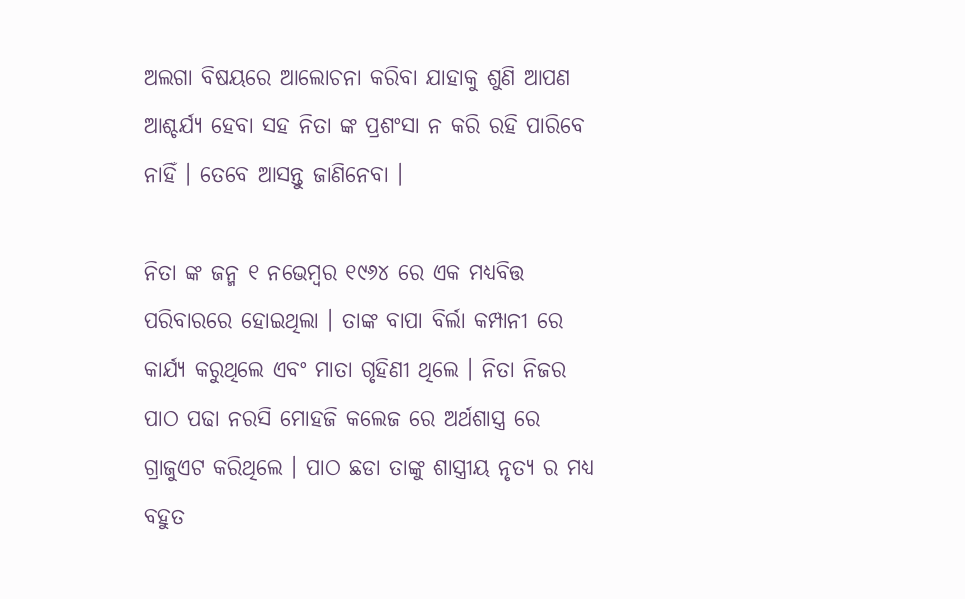ଅଲଗା ବିଷୟରେ ଆଲୋଚନା କରିବା ଯାହାକୁ ଶୁଣି ଆପଣ ଆଶ୍ଚର୍ଯ୍ୟ ହେବା ସହ ନିତା ଙ୍କ ପ୍ରଶଂସା ନ କରି ରହି ପାରିବେ ନାହିଁ । ତେବେ ଆସନ୍ତୁ ଜାଣିନେବା ।

ନିତା ଙ୍କ ଜନ୍ମ ୧ ନଭେମ୍ବର ୧୯୬୪ ରେ ଏକ ମଧ୍ୟବିତ୍ତ ପରିବାରରେ ହୋଇଥିଲା । ତାଙ୍କ ବାପା ବିର୍ଲା କମ୍ପାନୀ ରେ କାର୍ଯ୍ୟ କରୁଥିଲେ ଏବଂ ମାତା ଗୃହିଣୀ ଥିଲେ । ନିତା ନିଜର ପାଠ ପଢା ନରସି ମୋହଜି କଲେଜ ରେ ଅର୍ଥଶାସ୍ତ୍ର ରେ ଗ୍ରାଜୁଏଟ କରିଥିଲେ । ପାଠ ଛଡା ତାଙ୍କୁ ଶାସ୍ତ୍ରୀୟ ନୃତ୍ୟ ର ମଧ୍ୟ ବହୁତ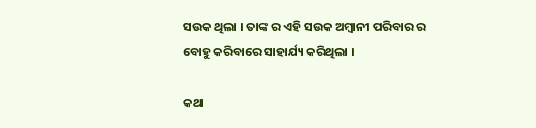ସଉକ ଥିଲା । ତାଙ୍କ ର ଏହି ସଉକ ଅମ୍ବାନୀ ପରିବାର ର ବୋହୁ କରିବାରେ ସାହାର୍ଯ୍ୟ କରିଥିଲା ।

କଥା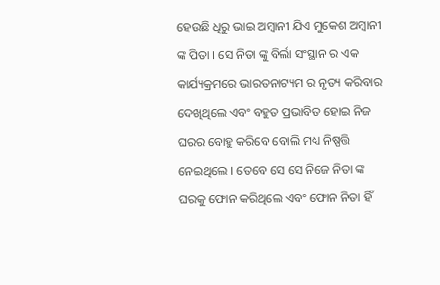ହେଉଛି ଧିରୁ ଭାଇ ଅମ୍ବାନୀ ଯିଏ ମୁକେଶ ଅମ୍ବାନୀ ଙ୍କ ପିତା । ସେ ନିତା ଙ୍କୁ ବିର୍ଲା ସଂସ୍ଥାନ ର ଏକ କାର୍ଯ୍ୟକ୍ରମରେ ଭାରତନାଟ୍ୟମ ର ନୃତ୍ୟ କରିବାର ଦେଖିଥିଲେ ଏବଂ ବହୁତ ପ୍ରଭାବିତ ହୋଇ ନିଜ ଘରର ବୋହୁ କରିବେ ବୋଲି ମଧ୍ୟ ନିଷ୍ପତ୍ତି ନେଇଥିଲେ । ତେବେ ସେ ସେ ନିଜେ ନିତା ଙ୍କ ଘରକୁ ଫୋନ କରିଥିଲେ ଏବଂ ଫୋନ ନିତା ହିଁ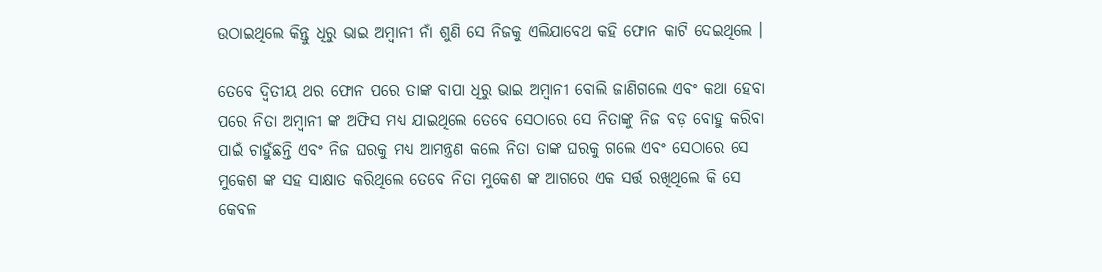ଉଠାଇଥିଲେ କିନ୍ତୁ ଧିରୁ ଭାଇ ଅମ୍ବାନୀ ନାଁ ଶୁଣି ସେ ନିଜକୁ ଏଲିଯାବେଥ କହି ଫୋନ କାଟି ଦେଇଥିଲେ ।

ତେବେ ଦ୍ଵିତୀୟ ଥର ଫୋନ ପରେ ତାଙ୍କ ବାପା ଧିରୁ ଭାଇ ଅମ୍ବାନୀ ବୋଲି ଜାଣିଗଲେ ଏବଂ କଥା ହେବା ପରେ ନିତା ଅମ୍ବାନୀ ଙ୍କ ଅଫିସ ମଧ୍ୟ ଯାଇଥିଲେ ତେବେ ସେଠାରେ ସେ ନିତାଙ୍କୁ ନିଜ ବଡ଼ ବୋହୁ କରିବା ପାଇଁ ଚାହୁଁଛନ୍ତି ଏବଂ ନିଜ ଘରକୁ ମଧ୍ୟ ଆମନ୍ତ୍ରଣ କଲେ ନିତା ତାଙ୍କ ଘରକୁ ଗଲେ ଏବଂ ସେଠାରେ ସେ ମୁକେଶ ଙ୍କ ସହ ସାକ୍ଷାତ କରିଥିଲେ ତେବେ ନିତା ମୁକେଶ ଙ୍କ ଆଗରେ ଏକ ସର୍ତ୍ତ ରଖିଥିଲେ କି ସେ କେବଳ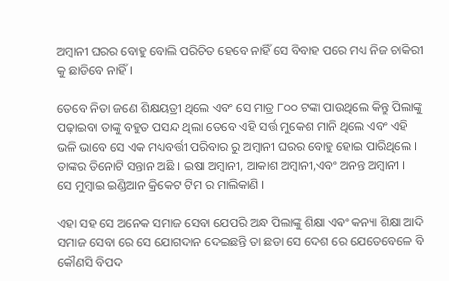ଅମ୍ବାନୀ ଘରର ବୋହୁ ବୋଲି ପରିଚିତ ହେବେ ନାହିଁ ସେ ବିବାହ ପରେ ମଧ୍ୟ ନିଜ ଚାକିରୀ କୁ ଛାଡିବେ ନାହିଁ ।

ତେବେ ନିତା ଜଣେ ଶିକ୍ଷୟତ୍ରୀ ଥିଲେ ଏବଂ ସେ ମାତ୍ର ୮୦୦ ଟଙ୍କା ପାଉଥିଲେ କିନ୍ତୁ ପିଲାଙ୍କୁ ପଢ଼ାଇବା ତାଙ୍କୁ ବହୁତ ପସନ୍ଦ ଥିଲା ତେବେ ଏହି ସର୍ତ୍ତ ମୁକେଶ ମାନି ଥିଲେ ଏବଂ ଏହି ଭଳି ଭାବେ ସେ ଏକ ମଧ୍ୟବର୍ତ୍ତୀ ପରିବାର ରୁ ଅମ୍ବାନୀ ଘରର ବୋହୁ ହୋଇ ପାରିଥିଲେ । ତାଙ୍କର ତିନୋଟି ସନ୍ତାନ ଅଛି । ଇଷା ଅମ୍ବାନୀ, ଆକାଶ ଅମ୍ବାନୀ,ଏବଂ ଅନନ୍ତ ଅମ୍ବାନୀ ।
ସେ ମୁମ୍ବାଇ ଇଣ୍ଡିଆନ କ୍ରିକେଟ ଟିମ ର ମାଲିକାଣି ।

ଏହା ସହ ସେ ଅନେକ ସମାଜ ସେବା ଯେପରି ଅନ୍ଧ ପିଲାଙ୍କୁ ଶିକ୍ଷା ଏଵଂ କନ୍ୟା ଶିକ୍ଷା ଆଦି ସମାଜ ସେବା ରେ ସେ ଯୋଗଦାନ ଦେଇଛନ୍ତି ତା ଛଡା ସେ ଦେଶ ରେ ଯେତେବେଳେ ବି କୌଣସି ବିପଦ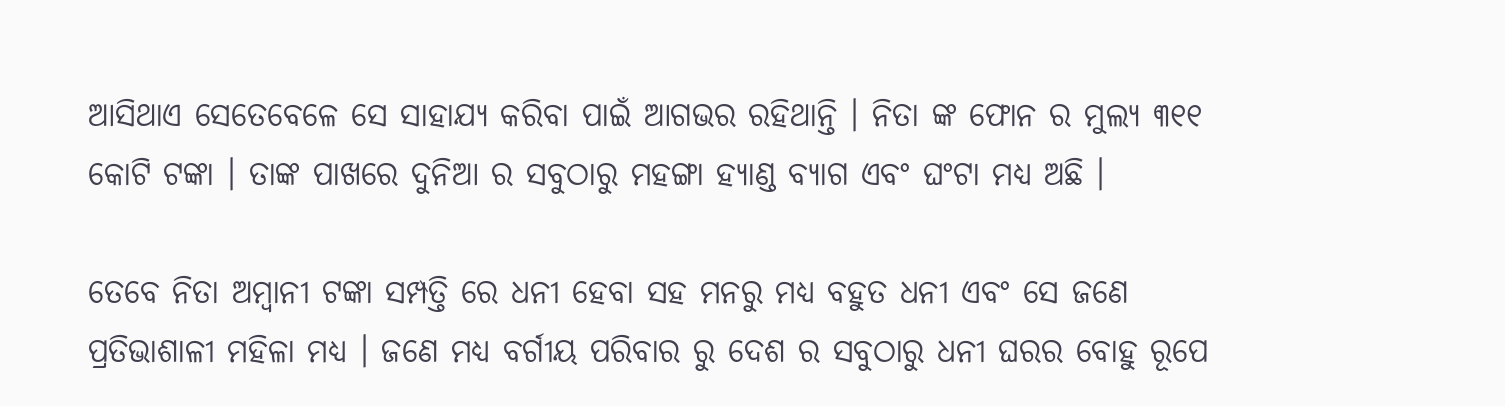ଆସିଥାଏ ସେତେବେଳେ ସେ ସାହାଯ୍ୟ କରିବା ପାଇଁ ଆଗଭର ରହିଥାନ୍ତି । ନିତା ଙ୍କ ଫୋନ ର ମୁଲ୍ୟ ୩୧୧ କୋଟି ଟଙ୍କା । ତାଙ୍କ ପାଖରେ ଦୁନିଆ ର ସବୁଠାରୁ ମହଙ୍ଗା ହ୍ୟାଣ୍ଡ ବ୍ୟାଗ ଏବଂ ଘଂଟା ମଧ୍ୟ ଅଛି ।

ତେବେ ନିତା ଅମ୍ବାନୀ ଟଙ୍କା ସମ୍ପତ୍ତି ରେ ଧନୀ ହେବା ସହ ମନରୁ ମଧ୍ୟ ବହୁତ ଧନୀ ଏବଂ ସେ ଜଣେ ପ୍ରତିଭାଶାଳୀ ମହିଳା ମଧ୍ୟ । ଜଣେ ମଧ୍ୟ ବର୍ଗୀୟ ପରିବାର ରୁ ଦେଶ ର ସବୁଠାରୁ ଧନୀ ଘରର ବୋହୁ ରୂପେ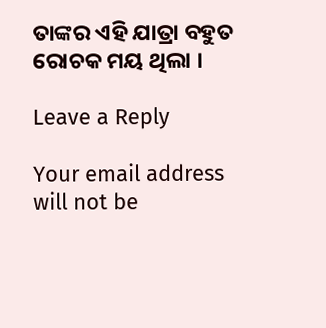ତାଙ୍କର ଏହି ଯାତ୍ରା ବହୁତ ରୋଚକ ମୟ ଥିଲା ।

Leave a Reply

Your email address will not be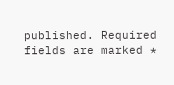published. Required fields are marked *